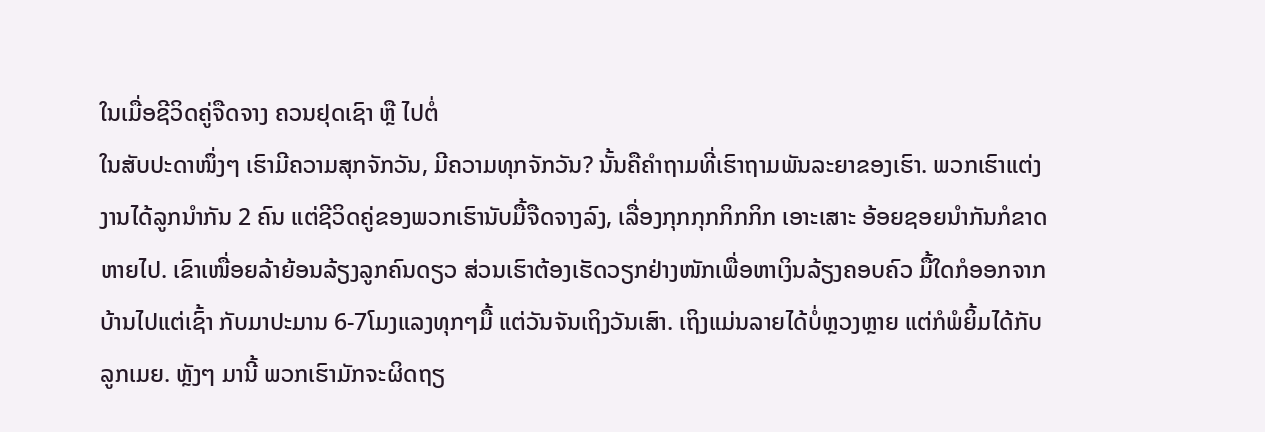ໃນເມື່ອຊີວິດຄູ່ຈືດຈາງ ຄວນຢຸດເຊົາ ຫຼື ໄປຕໍ່
ໃນສັບປະດາໜຶ່ງໆ ເຮົາມີຄວາມສຸກຈັກວັນ, ມີຄວາມທຸກຈັກວັນ? ນັ້ນຄືຄຳຖາມທີ່ເຮົາຖາມພັນລະຍາຂອງເຮົາ. ພວກເຮົາແຕ່ງງານໄດ້ລູກນຳກັນ 2 ຄົນ ແຕ່ຊີວິດຄູ່ຂອງພວກເຮົານັບມື້ຈືດຈາງລົງ, ເລື່ອງກຸກກຸກກິກກິກ ເອາະເສາະ ອ້ອຍຊອຍນຳກັນກໍຂາດຫາຍໄປ. ເຂົາເໜື່ອຍລ້າຍ້ອນລ້ຽງລູກຄົນດຽວ ສ່ວນເຮົາຕ້ອງເຮັດວຽກຢ່າງໜັກເພື່ອຫາເງິນລ້ຽງຄອບຄົວ ມື້ໃດກໍອອກຈາກບ້ານໄປແຕ່ເຊົ້າ ກັບມາປະມານ 6-7ໂມງແລງທຸກໆມື້ ແຕ່ວັນຈັນເຖິງວັນເສົາ. ເຖິງແມ່ນລາຍໄດ້ບໍ່ຫຼວງຫຼາຍ ແຕ່ກໍພໍຍິ້ມໄດ້ກັບລູກເມຍ. ຫຼັງໆ ມານີ້ ພວກເຮົາມັກຈະຜິດຖຽ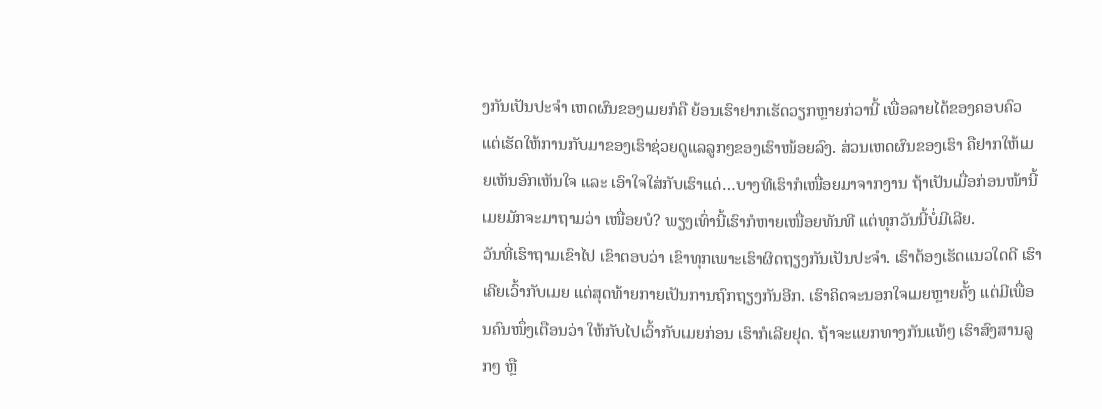ງກັນເປັນປະຈຳ ເຫດຜົນຂອງເມຍກໍຄື ຍ້ອນເຮົາຢາກເຮັດວຽກຫຼາຍກ່ວານີ້ ເພື່ອລາຍໄດ້ຂອງຄອບຄົວ ແຕ່ເຮັດໃຫ້ການກັບມາຂອງເຮົາຊ່ວຍດູແລລູກໆຂອງເຮົາໜ້ອຍລົງ. ສ່ວນເຫດຜົນຂອງເຮົາ ຄືຢາກໃຫ້ເມຍເຫັນອົກເຫັນໃຈ ແລະ ເອົາໃຈໃສ່ກັບເຮົາແດ່…ບາງທີເຮົາກໍເໜື່ອຍມາຈາກງານ ຖ້າເປັນເມື່ອກ່ອນໜ້ານີ້ ເມຍມັກຈະມາຖາມວ່າ ເໜື່ອຍບໍ? ພຽງເທົ່ານີ້ເຮົາກໍຫາຍເໜື່ອຍທັນທີ ແຕ່ທຸກວັນນີ້ບໍ່ມີເລີຍ.
ວັນທີ່ເຮົາຖາມເຂົາໄປ ເຂົາຕອບວ່າ ເຂົາທຸກເພາະເຮົາຜິດຖຽງກັນເປັນປະຈຳ. ເຮົາຕ້ອງເຮັດແນວໃດດີ ເຮົາເຄີຍເວົ້າກັບເມຍ ແຕ່ສຸດທ້າຍກາຍເປັນການຖົກຖຽງກັນອີກ. ເຮົາຄິດຈະນອກໃຈເມຍຫຼາຍຄັ້ງ ແຕ່ມີເພື່ອນຄົນໜຶ່ງເຕືອນວ່າ ໃຫ້ກັບໄປເວົ້າກັບເມຍກ່ອນ ເຮົາກໍເລີຍຢຸດ. ຖ້າຈະແຍກທາງກັນແທ້ໆ ເຮົາສົງສານລູກໆ ຫຼື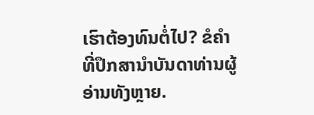ເຮົາຕ້ອງທົນຕໍ່ໄປ? ຂໍຄຳທີ່ປຶກສານຳບັນດາທ່ານຜູ້ອ່ານທັງຫຼາຍ.